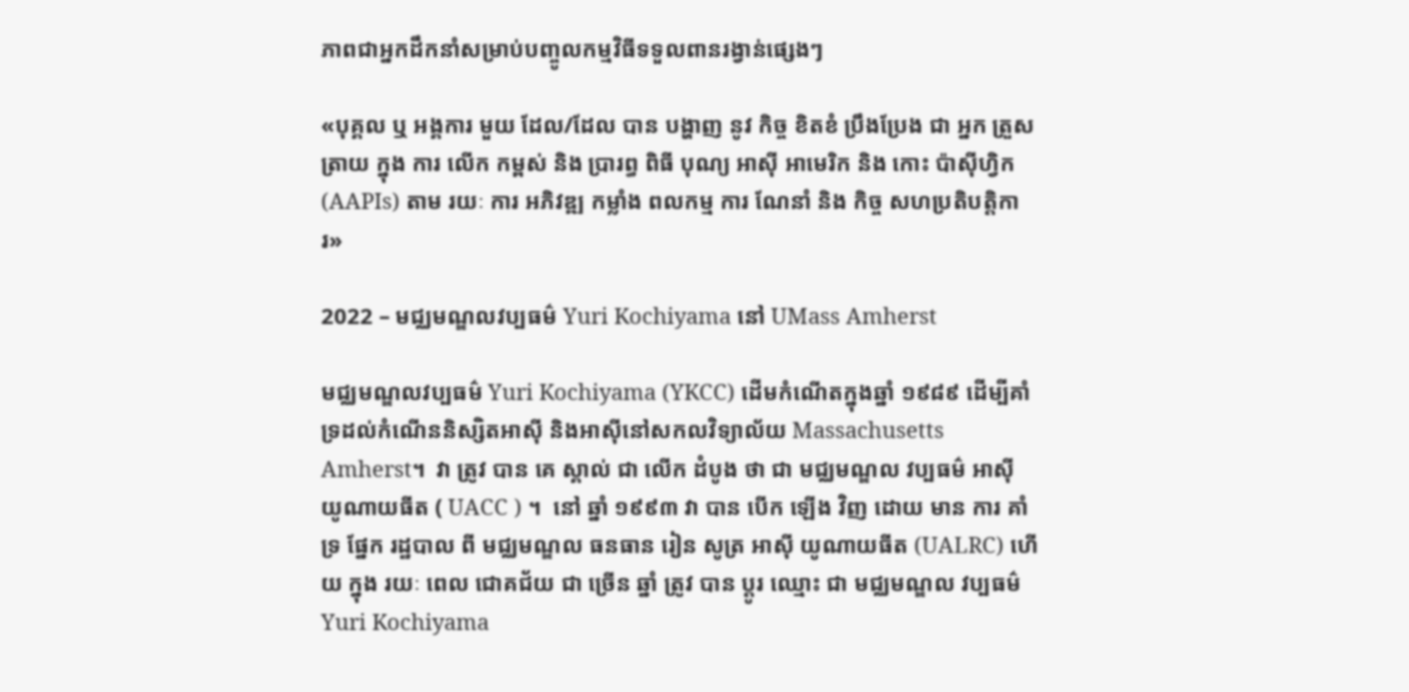ភាពជាអ្នកដឹកនាំសម្រាប់បញ្ចូលកម្មវិធីទទួលពានរង្វាន់ផ្សេងៗ

«បុគ្គល ឬ អង្គការ មួយ ដែល/ដែល បាន បង្ហាញ នូវ កិច្ច ខិតខំ ប្រឹងប្រែង ជា អ្នក ត្រួសត្រាយ ក្នុង ការ លើក កម្ពស់ និង ប្រារព្ធ ពិធី បុណ្យ អាស៊ី អាមេរិក និង កោះ ប៉ាស៊ីហ្វិក (AAPIs) តាម រយៈ ការ អភិវឌ្ឍ កម្លាំង ពលកម្ម ការ ណែនាំ និង កិច្ច សហប្រតិបត្តិការ»

2022 – មជ្ឈមណ្ឌលវប្បធម៌ Yuri Kochiyama នៅ UMass Amherst

មជ្ឈមណ្ឌលវប្បធម៌ Yuri Kochiyama (YKCC) ដើមកំណើតក្នុងឆ្នាំ ១៩៨៩ ដើម្បីគាំទ្រដល់កំណើននិស្សិតអាស៊ី និងអាស៊ីនៅសកលវិទ្យាល័យ Massachusetts Amherst។  វា ត្រូវ បាន គេ ស្គាល់ ជា លើក ដំបូង ថា ជា មជ្ឈមណ្ឌល វប្បធម៌ អាស៊ី យូណាយធីត ( UACC ) ។  នៅ ឆ្នាំ ១៩៩៣ វា បាន បើក ឡើង វិញ ដោយ មាន ការ គាំទ្រ ផ្នែក រដ្ឋបាល ពី មជ្ឈមណ្ឌល ធនធាន រៀន សូត្រ អាស៊ី យូណាយធីត (UALRC) ហើយ ក្នុង រយៈ ពេល ជោគជ័យ ជា ច្រើន ឆ្នាំ ត្រូវ បាន ប្តូរ ឈ្មោះ ជា មជ្ឈមណ្ឌល វប្បធម៌ Yuri Kochiyama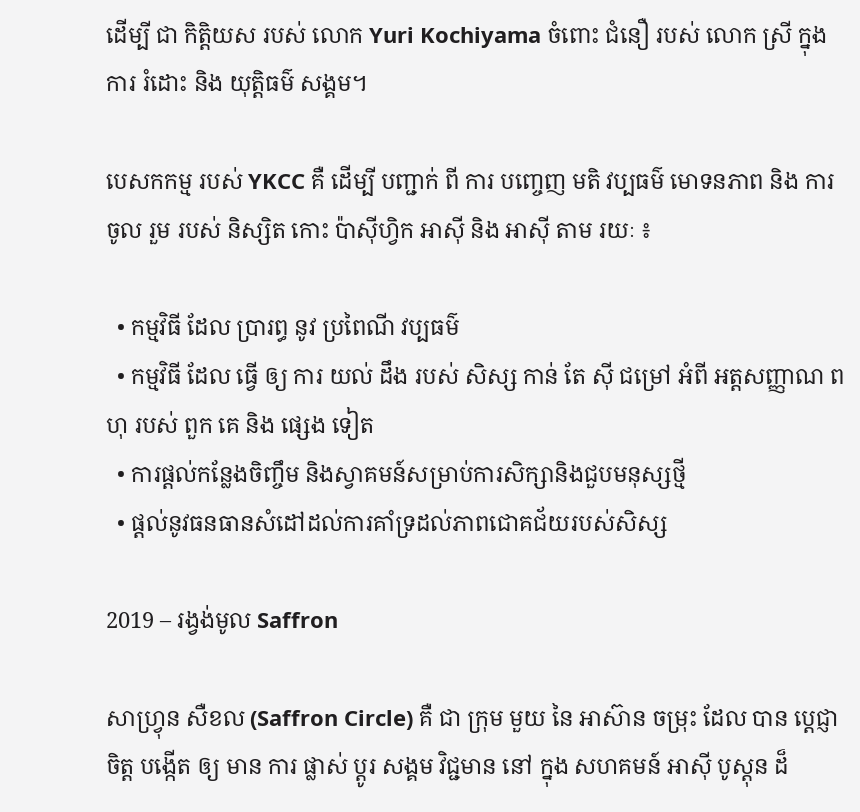ដើម្បី ជា កិត្តិយស របស់ លោក Yuri Kochiyama ចំពោះ ជំនឿ របស់ លោក ស្រី ក្នុង ការ រំដោះ និង យុត្តិធម៌ សង្គម។

បេសកកម្ម របស់ YKCC គឺ ដើម្បី បញ្ជាក់ ពី ការ បញ្ចេញ មតិ វប្បធម៌ មោទនភាព និង ការ ចូល រួម របស់ និស្សិត កោះ ប៉ាស៊ីហ្វិក អាស៊ី និង អាស៊ី តាម រយៈ ៖

  • កម្មវិធី ដែល ប្រារព្ធ នូវ ប្រពៃណី វប្បធម៌
  • កម្មវិធី ដែល ធ្វើ ឲ្យ ការ យល់ ដឹង របស់ សិស្ស កាន់ តែ ស៊ី ជម្រៅ អំពី អត្តសញ្ញាណ ពហុ របស់ ពួក គេ និង ផ្សេង ទៀត
  • ការផ្តល់កន្លែងចិញ្ចឹម និងស្វាគមន៍សម្រាប់ការសិក្សានិងជួបមនុស្សថ្មី
  • ផ្តល់នូវធនធានសំដៅដល់ការគាំទ្រដល់ភាពជោគជ័យរបស់សិស្ស

2019 – រង្វង់មូល Saffron

សាហ្វ្រុន សឺខល (Saffron Circle) គឺ ជា ក្រុម មួយ នៃ អាស៊ាន ចម្រុះ ដែល បាន ប្តេជ្ញា ចិត្ត បង្កើត ឲ្យ មាន ការ ផ្លាស់ ប្តូរ សង្គម វិជ្ជមាន នៅ ក្នុង សហគមន៍ អាស៊ី បូស្តុន ដ៏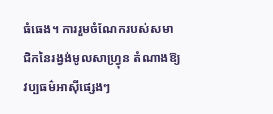ធំធេង។ ការរួមចំណែករបស់សមាជិកនៃរង្វង់មូលសាហ្វ្រុន តំណាងឱ្យវប្បធម៌អាស៊ីផ្សេងៗ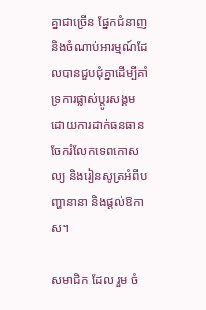គ្នាជាច្រើន ផ្នែកជំនាញ និងចំណាប់អារម្មណ៍ដែលបានជួបជុំគ្នាដើម្បីគាំទ្រការផ្លាស់ប្តូរសង្គម ដោយការដាក់ធនធានចែករំលែកទេពកោសល្យ និងរៀនសូត្រអំពីបញ្ហានានា និងផ្តល់ឱកាស។

សមាជិក ដែល រួម ចំ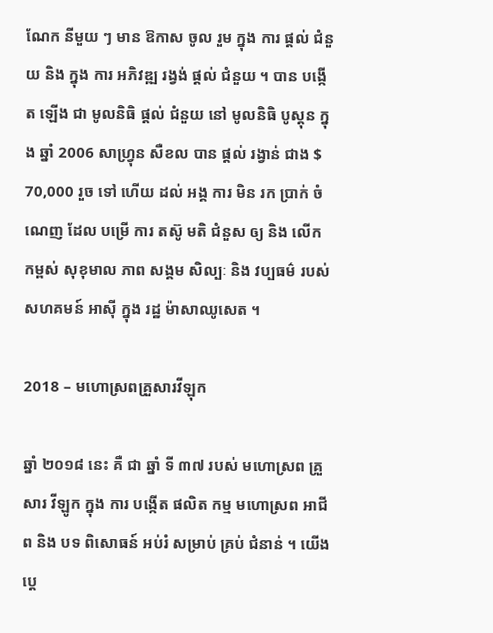ណែក នីមួយ ៗ មាន ឱកាស ចូល រួម ក្នុង ការ ផ្តល់ ជំនួយ និង ក្នុង ការ អភិវឌ្ឍ រង្វង់ ផ្តល់ ជំនួយ ។ បាន បង្កើត ឡើង ជា មូលនិធិ ផ្តល់ ជំនួយ នៅ មូលនិធិ បូស្តុន ក្នុង ឆ្នាំ 2006 សាហ្វ្រុន សឺខល បាន ផ្តល់ រង្វាន់ ជាង $ 70,000 រួច ទៅ ហើយ ដល់ អង្គ ការ មិន រក ប្រាក់ ចំណេញ ដែល បម្រើ ការ តស៊ូ មតិ ជំនួស ឲ្យ និង លើក កម្ពស់ សុខុមាល ភាព សង្គម សិល្បៈ និង វប្បធម៌ របស់ សហគមន៍ អាស៊ី ក្នុង រដ្ឋ ម៉ាសាឈូសេត ។

2018 – មហោស្រពគ្រួសារវីឡុក

ឆ្នាំ ២០១៨ នេះ គឺ ជា ឆ្នាំ ទី ៣៧ របស់ មហោស្រព គ្រួសារ វីឡូក ក្នុង ការ បង្កើត ផលិត កម្ម មហោស្រព អាជីព និង បទ ពិសោធន៍ អប់រំ សម្រាប់ គ្រប់ ជំនាន់ ។ យើង ប្តេ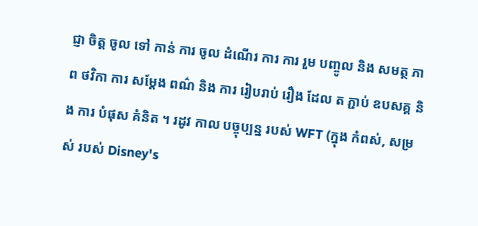ជ្ញា ចិត្ត ចូល ទៅ កាន់ ការ ចូល ដំណើរ ការ ការ រួម បញ្ចូល និង សមត្ថ ភាព ថវិកា ការ សម្តែង ពណ៌ និង ការ រៀបរាប់ រឿង ដែល ត ភ្ជាប់ ឧបសគ្គ និង ការ បំផុស គំនិត ។ រដូវ កាល បច្ចុប្បន្ន របស់ WFT (ក្នុង កំពស់, សម្រស់ របស់ Disney's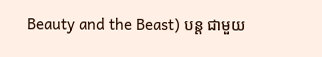Beauty and the Beast) បន្ត ជាមួយ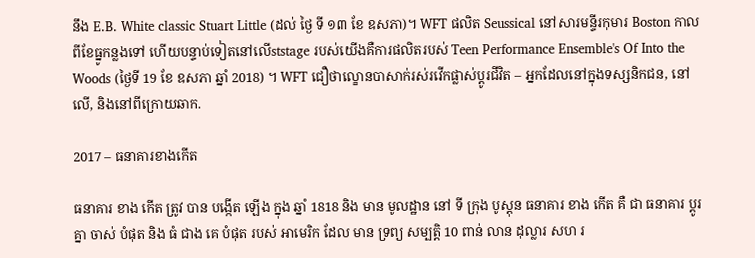នឹង E.B. White classic Stuart Little (ដល់ ថ្ងៃ ទី ១៣ ខែ ឧសភា)។ WFT ផលិត Seussical នៅសារមន្ទីរកុមារ Boston កាលពីខែធ្នូកន្លងទៅ ហើយបន្ទាប់ទៀតនៅលើststage របស់យើងគឺការផលិតរបស់ Teen Performance Ensemble's Of Into the Woods (ថ្ងៃទី 19 ខែ ឧសភា ឆ្នាំ 2018) ។ WFT ជឿថាល្ខោនបាសាក់រស់រវើកផ្លាស់ប្តូរជីវិត – អ្នកដែលនៅក្នុងទស្សនិកជន, នៅលើ, និងនៅពីក្រោយឆាក.

2017 – ធនាគារខាងកើត

ធនាគារ ខាង កើត ត្រូវ បាន បង្កើត ឡើង ក្នុង ឆ្នាំ 1818 និង មាន មូលដ្ឋាន នៅ ទី ក្រុង បូស្តុន ធនាគារ ខាង កើត គឺ ជា ធនាគារ ប្តូរ គ្នា ចាស់ បំផុត និង ធំ ជាង គេ បំផុត របស់ អាមេរិក ដែល មាន ទ្រព្យ សម្បត្តិ 10 ពាន់ លាន ដុល្លារ សហ រ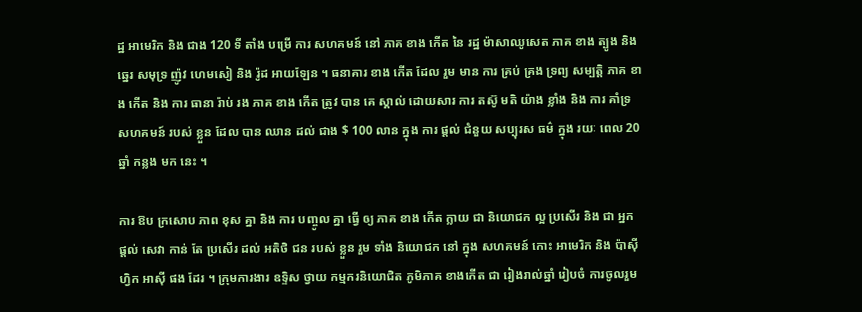ដ្ឋ អាមេរិក និង ជាង 120 ទី តាំង បម្រើ ការ សហគមន៍ នៅ ភាគ ខាង កើត នៃ រដ្ឋ ម៉ាសាឈូសេត ភាគ ខាង ត្បូង និង ឆ្នេរ សមុទ្រ ញ៉ូវ ហេមសៀ និង រ៉ូដ អាយឡែន ។ ធនាគារ ខាង កើត ដែល រួម មាន ការ គ្រប់ គ្រង ទ្រព្យ សម្បត្តិ ភាគ ខាង កើត និង ការ ធានា រ៉ាប់ រង ភាគ ខាង កើត ត្រូវ បាន គេ ស្គាល់ ដោយសារ ការ តស៊ូ មតិ យ៉ាង ខ្លាំង និង ការ គាំទ្រ សហគមន៍ របស់ ខ្លួន ដែល បាន ឈាន ដល់ ជាង $ 100 លាន ក្នុង ការ ផ្តល់ ជំនួយ សប្បុរស ធម៌ ក្នុង រយៈ ពេល 20 ឆ្នាំ កន្លង មក នេះ ។

ការ ឱប ក្រសោប ភាព ខុស គ្នា និង ការ បញ្ចូល គ្នា ធ្វើ ឲ្យ ភាគ ខាង កើត ក្លាយ ជា និយោជក ល្អ ប្រសើរ និង ជា អ្នក ផ្តល់ សេវា កាន់ តែ ប្រសើរ ដល់ អតិថិ ជន របស់ ខ្លួន រួម ទាំង និយោជក នៅ ក្នុង សហគមន៍ កោះ អាមេរិក និង ប៉ាស៊ីហ្វិក អាស៊ី ផង ដែរ ។ ក្រុមការងារ ឧទ្ទិស ថ្វាយ កម្មករនិយោជិត ភូមិភាគ ខាងកើត ជា រៀងរាល់ឆ្នាំ រៀបចំ ការចូលរួម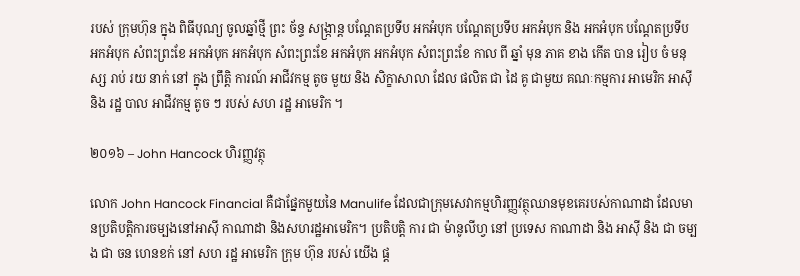របស់ ក្រុមហ៊ុន ក្នុង ពិធីបុណ្យ ចូលឆ្នាំថ្មី ព្រះ ច័ន្ទ សង្ក្រាន្ត បណ្តែតប្រទីប អកអំបុក បណ្តែតប្រទីប អកអំបុក និង អកអំបុក បណ្តែតប្រទីប អកអំបុក សំពះព្រះខែ អកអំបុក អកអំបុក សំពះព្រះខែ អកអំបុក អកអំបុក សំពះព្រះខែ កាល ពី ឆ្នាំ មុន ភាគ ខាង កើត បាន រៀប ចំ មនុស្ស រាប់ រយ នាក់ នៅ ក្នុង ព្រឹត្តិ ការណ៍ អាជីវកម្ម តូច មួយ និង សិក្ខាសាលា ដែល ផលិត ជា ដៃ គូ ជាមួយ គណៈកម្មការ អាមេរិក អាស៊ី និង រដ្ឋ បាល អាជីវកម្ម តូច ៗ របស់ សហ រដ្ឋ អាមេរិក ។

២០១៦ – John Hancock ហិរញ្ញវត្ថុ

លោក John Hancock Financial គឺជាផ្នែកមួយនៃ Manulife ដែលជាក្រុមសេវាកម្មហិរញ្ញវត្ថុឈានមុខគេរបស់កាណាដា ដែលមានប្រតិបត្តិការចម្បងនៅអាស៊ី កាណាដា និងសហរដ្ឋអាមេរិក។ ប្រតិបត្តិ ការ ជា ម៉ានូលីហ្វ នៅ ប្រទេស កាណាដា និង អាស៊ី និង ជា ចម្បង ជា ចន ហេនខក់ នៅ សហ រដ្ឋ អាមេរិក ក្រុម ហ៊ុន របស់ យើង ផ្ត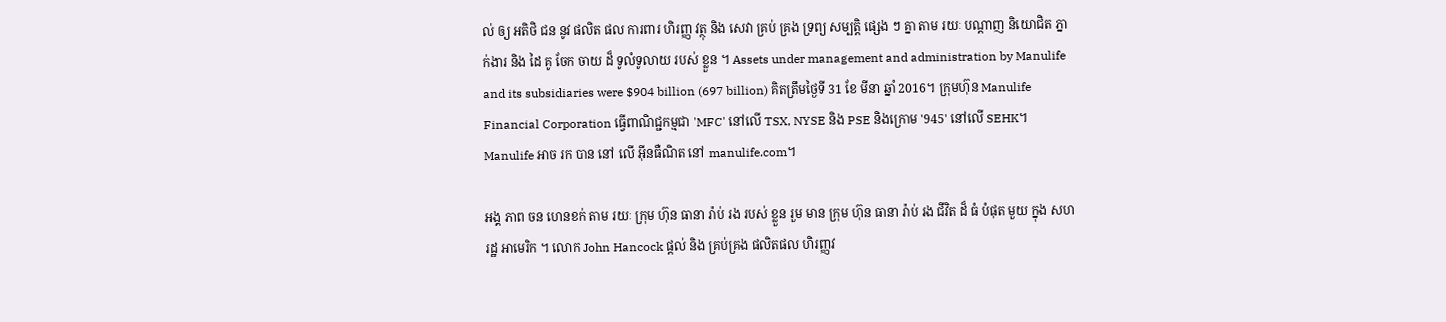ល់ ឲ្យ អតិថិ ជន នូវ ផលិត ផល ការពារ ហិរញ្ញ វត្ថុ និង សេវា គ្រប់ គ្រង ទ្រព្យ សម្បត្តិ ផ្សេង ៗ គ្នា តាម រយៈ បណ្តាញ និយោជិត ភ្នាក់ងារ និង ដៃ គូ ចែក ចាយ ដ៏ ទូលំទូលាយ របស់ ខ្លួន ។ Assets under management and administration by Manulife and its subsidiaries were $904 billion (697 billion) គិតត្រឹមថ្ងៃទី 31 ខែ មីនា ឆ្នាំ 2016។ ក្រុមហ៊ុន Manulife Financial Corporation ធ្វើពាណិជ្ជកម្មជា 'MFC' នៅលើ TSX, NYSE និង PSE និងក្រោម '945' នៅលើ SEHK។ Manulife អាច រក បាន នៅ លើ អ៊ីនធឺណិត នៅ manulife.com។

អង្គ ភាព ចន ហេនខក់ តាម រយៈ ក្រុម ហ៊ុន ធានា រ៉ាប់ រង របស់ ខ្លួន រួម មាន ក្រុម ហ៊ុន ធានា រ៉ាប់ រង ជីវិត ដ៏ ធំ បំផុត មួយ ក្នុង សហ រដ្ឋ អាមេរិក ។ លោក John Hancock ផ្តល់ និង គ្រប់គ្រង ផលិតផល ហិរញ្ញវ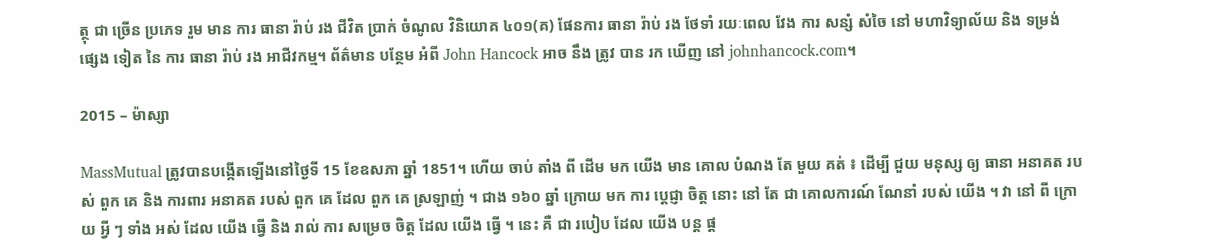ត្ថុ ជា ច្រើន ប្រភេទ រួម មាន ការ ធានា រ៉ាប់ រង ជីវិត ប្រាក់ ចំណូល វិនិយោគ ៤០១(គ) ផែនការ ធានា រ៉ាប់ រង ថែទាំ រយៈពេល វែង ការ សន្សំ សំចៃ នៅ មហាវិទ្យាល័យ និង ទម្រង់ ផ្សេង ទៀត នៃ ការ ធានា រ៉ាប់ រង អាជីវកម្ម។ ព័ត៌មាន បន្ថែម អំពី John Hancock អាច នឹង ត្រូវ បាន រក ឃើញ នៅ johnhancock.com។

2015 – ម៉ាស្សា

MassMutual ត្រូវបានបង្កើតឡើងនៅថ្ងៃទី 15 ខែឧសភា ឆ្នាំ 1851។ ហើយ ចាប់ តាំង ពី ដើម មក យើង មាន គោល បំណង តែ មួយ គត់ ៖ ដើម្បី ជួយ មនុស្ស ឲ្យ ធានា អនាគត របស់ ពួក គេ និង ការពារ អនាគត របស់ ពួក គេ ដែល ពួក គេ ស្រឡាញ់ ។ ជាង ១៦០ ឆ្នាំ ក្រោយ មក ការ ប្តេជ្ញា ចិត្ត នោះ នៅ តែ ជា គោលការណ៍ ណែនាំ របស់ យើង ។ វា នៅ ពី ក្រោយ អ្វី ៗ ទាំង អស់ ដែល យើង ធ្វើ និង រាល់ ការ សម្រេច ចិត្ត ដែល យើង ធ្វើ ។ នេះ គឺ ជា របៀប ដែល យើង បន្ត ផ្ត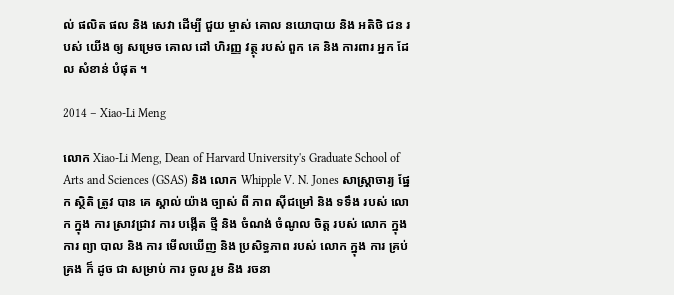ល់ ផលិត ផល និង សេវា ដើម្បី ជួយ ម្ចាស់ គោល នយោបាយ និង អតិថិ ជន របស់ យើង ឲ្យ សម្រេច គោល ដៅ ហិរញ្ញ វត្ថុ របស់ ពួក គេ និង ការពារ អ្នក ដែល សំខាន់ បំផុត ។

2014 – Xiao-Li Meng

លោក Xiao-Li Meng, Dean of Harvard University's Graduate School of Arts and Sciences (GSAS) និង លោក Whipple V. N. Jones សាស្ត្រាចារ្យ ផ្នែក ស្ថិតិ ត្រូវ បាន គេ ស្គាល់ យ៉ាង ច្បាស់ ពី ភាព ស៊ីជម្រៅ និង ទទឹង របស់ លោក ក្នុង ការ ស្រាវជ្រាវ ការ បង្កើត ថ្មី និង ចំណង់ ចំណូល ចិត្ត របស់ លោក ក្នុង ការ ព្យា បាល និង ការ មើលឃើញ និង ប្រសិទ្ធភាព របស់ លោក ក្នុង ការ គ្រប់គ្រង ក៏ ដូច ជា សម្រាប់ ការ ចូល រួម និង រចនា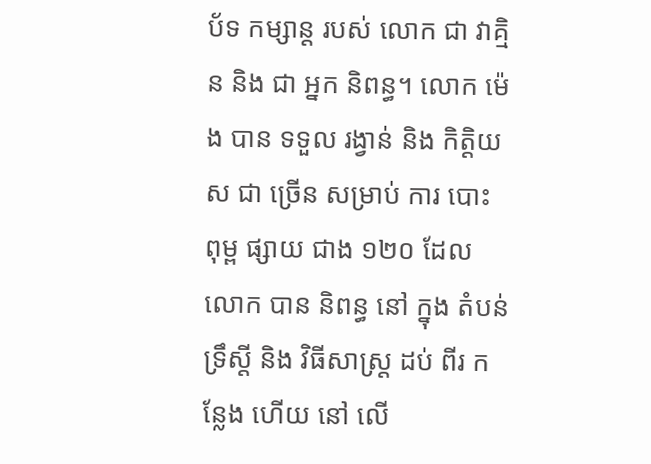ប័ទ កម្សាន្ត របស់ លោក ជា វាគ្មិន និង ជា អ្នក និពន្ធ។ លោក ម៉េង បាន ទទួល រង្វាន់ និង កិត្តិយស ជា ច្រើន សម្រាប់ ការ បោះ ពុម្ព ផ្សាយ ជាង ១២០ ដែល លោក បាន និពន្ធ នៅ ក្នុង តំបន់ ទ្រឹស្តី និង វិធីសាស្ត្រ ដប់ ពីរ កន្លែង ហើយ នៅ លើ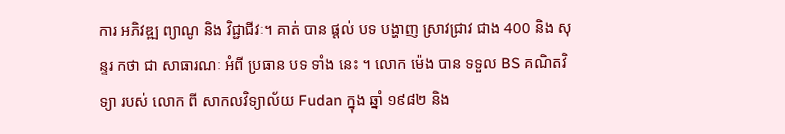ការ អភិវឌ្ឍ ព្យាណូ និង វិជ្ជាជីវៈ។ គាត់ បាន ផ្តល់ បទ បង្ហាញ ស្រាវជ្រាវ ជាង 400 និង សុន្ទរ កថា ជា សាធារណៈ អំពី ប្រធាន បទ ទាំង នេះ ។ លោក ម៉េង បាន ទទួល BS គណិតវិទ្យា របស់ លោក ពី សាកលវិទ្យាល័យ Fudan ក្នុង ឆ្នាំ ១៩៨២ និង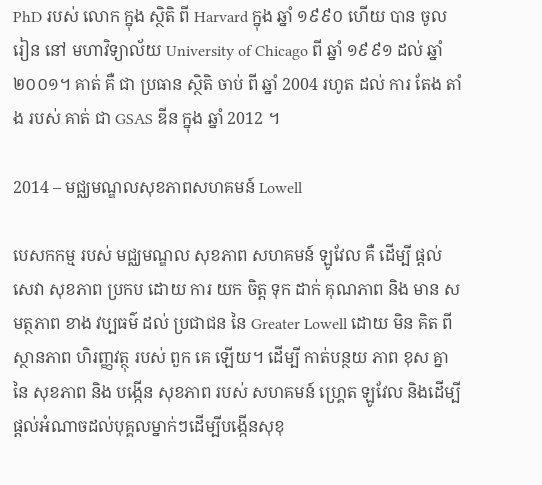PhD របស់ លោក ក្នុង ស្ថិតិ ពី Harvard ក្នុង ឆ្នាំ ១៩៩០ ហើយ បាន ចូល រៀន នៅ មហាវិទ្យាល័យ University of Chicago ពី ឆ្នាំ ១៩៩១ ដល់ ឆ្នាំ ២០០១។ គាត់ គឺ ជា ប្រធាន ស្ថិតិ ចាប់ ពី ឆ្នាំ 2004 រហូត ដល់ ការ តែង តាំង របស់ គាត់ ជា GSAS ឌីន ក្នុង ឆ្នាំ 2012 ។

2014 – មជ្ឈមណ្ឌលសុខភាពសហគមន៍ Lowell

បេសកកម្ម របស់ មជ្ឈមណ្ឌល សុខភាព សហគមន៍ ឡូវែល គឺ ដើម្បី ផ្តល់ សេវា សុខភាព ប្រកប ដោយ ការ យក ចិត្ត ទុក ដាក់ គុណភាព និង មាន សមត្ថភាព ខាង វប្បធម៌ ដល់ ប្រជាជន នៃ Greater Lowell ដោយ មិន គិត ពី ស្ថានភាព ហិរញ្ញវត្ថុ របស់ ពួក គេ ឡើយ។ ដើម្បី កាត់បន្ថយ ភាព ខុស គ្នា នៃ សុខភាព និង បង្កើន សុខភាព របស់ សហគមន៍ ហ្គ្រេត ឡូវែល និងដើម្បីផ្តល់អំណាចដល់បុគ្គលម្នាក់ៗដើម្បីបង្កើនសុខុ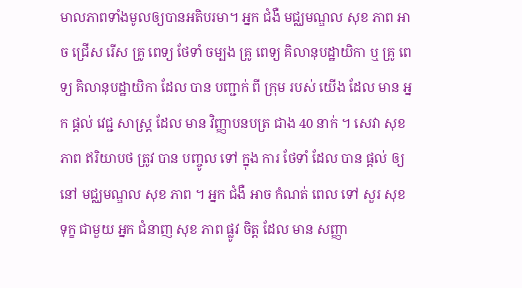មាលភាពទាំងមូលឲ្យបានអតិបរមា។ អ្នក ជំងឺ មជ្ឈមណ្ឌល សុខ ភាព អាច ជ្រើស រើស គ្រូ ពេទ្យ ថែទាំ ចម្បង គ្រូ ពេទ្យ គិលានុបដ្ឋាយិកា ឬ គ្រូ ពេទ្យ គិលានុបដ្ឋាយិកា ដែល បាន បញ្ជាក់ ពី ក្រុម របស់ យើង ដែល មាន អ្នក ផ្តល់ វេជ្ជ សាស្ត្រ ដែល មាន វិញ្ញាបនបត្រ ជាង 40 នាក់ ។ សេវា សុខ ភាព ឥរិយាបថ ត្រូវ បាន បញ្ចូល ទៅ ក្នុង ការ ថែទាំ ដែល បាន ផ្តល់ ឲ្យ នៅ មជ្ឈមណ្ឌល សុខ ភាព ។ អ្នក ជំងឺ អាច កំណត់ ពេល ទៅ សួរ សុខ ទុក្ខ ជាមួយ អ្នក ជំនាញ សុខ ភាព ផ្លូវ ចិត្ត ដែល មាន សញ្ញា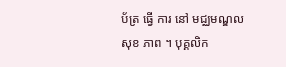ប័ត្រ ធ្វើ ការ នៅ មជ្ឈមណ្ឌល សុខ ភាព ។ បុគ្គលិក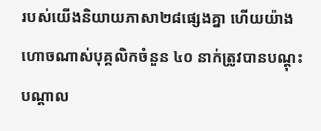របស់យើងនិយាយភាសា២៨ផ្សេងគ្នា ហើយយ៉ាងហោចណាស់បុគ្គលិកចំនួន ៤០ នាក់ត្រូវបានបណ្តុះបណ្តាល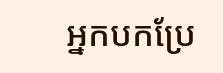អ្នកបកប្រែ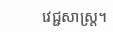វេជ្ជសាស្រ្ត។